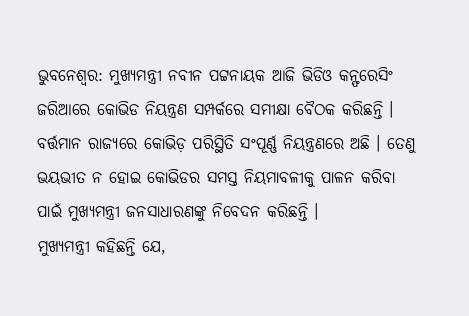ଭୁବନେଶ୍ବର: ମୁଖ୍ୟମନ୍ତ୍ରୀ ନବୀନ ପଟ୍ଟନାୟକ ଆଜି ଭିଡିଓ କନ୍ଫରେସିଂ ଜରିଆରେ କୋଭିଡ ନିୟନ୍ତ୍ରଣ ସମ୍ପର୍କରେ ସମୀକ୍ଷା ବୈଠକ କରିଛନ୍ତି । ବର୍ତ୍ତମାନ ରାଜ୍ୟରେ କୋଭିଡ଼ ପରିସ୍ଥିତି ସଂପୂର୍ଣ୍ଣ ନିୟନ୍ତ୍ରଣରେ ଅଛି । ତେଣୁ ଭୟଭୀତ ନ ହୋଇ କୋଭିଡର ସମସ୍ତ ନିୟମାବଳୀକୁ ପାଳନ କରିବା ପାଇଁ ମୁଖ୍ୟମନ୍ତ୍ରୀ ଜନସାଧାରଣଙ୍କୁ ନିବେଦନ କରିଛନ୍ତି ।
ମୁଖ୍ୟମନ୍ତ୍ରୀ କହିଛନ୍ତି ଯେ,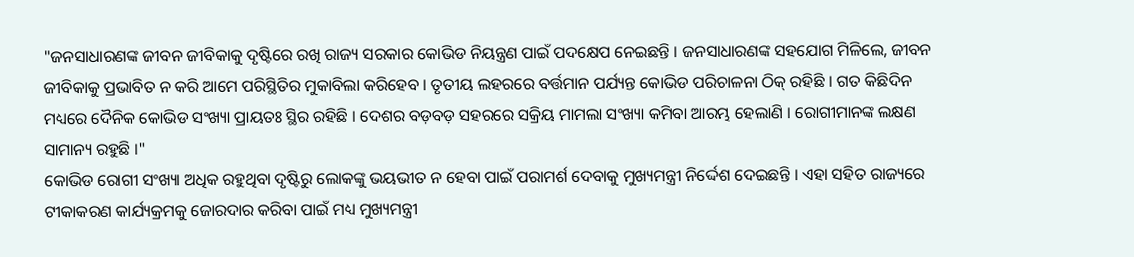"ଜନସାଧାରଣଙ୍କ ଜୀବନ ଜୀବିକାକୁ ଦୃଷ୍ଟିରେ ରଖି ରାଜ୍ୟ ସରକାର କୋଭିଡ ନିୟନ୍ତ୍ରଣ ପାଇଁ ପଦକ୍ଷେପ ନେଇଛନ୍ତି । ଜନସାଧାରଣଙ୍କ ସହଯୋଗ ମିଳିଲେ, ଜୀବନ ଜୀବିକାକୁ ପ୍ରଭାବିତ ନ କରି ଆମେ ପରିସ୍ଥିତିର ମୁକାବିଲା କରିହେବ । ତୃତୀୟ ଲହରରେ ବର୍ତ୍ତମାନ ପର୍ଯ୍ୟନ୍ତ କୋଭିଡ ପରିଚାଳନା ଠିକ୍ ରହିଛି । ଗତ କିଛିଦିନ ମଧ୍ୟରେ ଦୈନିକ କୋଭିଡ ସଂଖ୍ୟା ପ୍ରାୟତଃ ସ୍ଥିର ରହିଛି । ଦେଶର ବଡ଼ବଡ଼ ସହରରେ ସକ୍ରିୟ ମାମଲା ସଂଖ୍ୟା କମିବା ଆରମ୍ଭ ହେଲାଣି । ରୋଗୀମାନଙ୍କ ଲକ୍ଷଣ ସାମାନ୍ୟ ରହୁଛି ।"
କୋଭିଡ ରୋଗୀ ସଂଖ୍ୟା ଅଧିକ ରହୁଥିବା ଦୃଷ୍ଟିରୁ ଲୋକଙ୍କୁ ଭୟଭୀତ ନ ହେବା ପାଇଁ ପରାମର୍ଶ ଦେବାକୁ ମୁଖ୍ୟମନ୍ତ୍ରୀ ନିର୍ଦ୍ଦେଶ ଦେଇଛନ୍ତି । ଏହା ସହିତ ରାଜ୍ୟରେ ଟୀକାକରଣ କାର୍ଯ୍ୟକ୍ରମକୁ ଜୋରଦାର କରିବା ପାଇଁ ମଧ୍ୟ ମୁଖ୍ୟମନ୍ତ୍ରୀ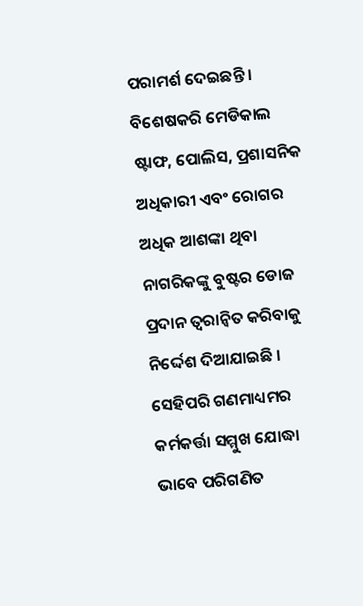ପରାମର୍ଶ ଦେଇଛନ୍ତି । ବିଶେଷକରି ମେଡିକାଲ ଷ୍ଟାଫ, ପୋଲିସ, ପ୍ରଶାସନିକ ଅଧିକାରୀ ଏବଂ ରୋଗର ଅଧିକ ଆଶଙ୍କା ଥିବା ନାଗରିକଙ୍କୁ ବୁଷ୍ଟର ଡୋଜ ପ୍ରଦାନ ତ୍ବରାନ୍ବିତ କରିବାକୁ ନିର୍ଦ୍ଦେଶ ଦିଆଯାଇଛି । ସେହିପରି ଗଣମାଧ୍ୟମର କର୍ମକର୍ତ୍ତା ସମ୍ମୁଖ ଯୋଦ୍ଧା ଭାବେ ପରିଗଣିତ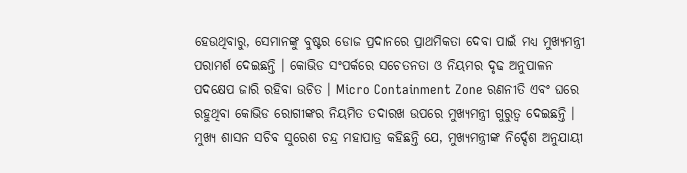ହେଉଥିବାରୁ, ସେମାନଙ୍କୁ ବୁଷ୍ଟର ଡୋଜ ପ୍ରଦାନରେ ପ୍ରାଥମିକତା ଦେବା ପାଇଁ ମଧ୍ୟ ମୁଖ୍ୟମନ୍ତ୍ରୀ ପରାମର୍ଶ ଦେଇଛନ୍ତି । କୋଭିଡ ସଂପର୍କରେ ସଚେତନତା ଓ ନିୟମର ଦୃଢ ଅନୁପାଳନ ପଦକ୍ଷେପ ଜାରି ରହିବା ଉଚିତ । Micro Containment Zone ରଣନୀତି ଏବଂ ଘରେ ରହୁଥିବା କୋଭିଡ ରୋଗୀଙ୍କର ନିୟମିତ ତଦାରଖ ଉପରେ ମୁଖ୍ୟମନ୍ତ୍ରୀ ଗୁରୁତ୍ବ ଦେଇଛନ୍ତି ।
ମୁଖ୍ୟ ଶାସନ ସଚିବ ସୁରେଶ ଚନ୍ଦ୍ର ମହାପାତ୍ର କହିଛନ୍ତି ଯେ, ମୁଖ୍ୟମନ୍ତ୍ରୀଙ୍କ ନିର୍ଦ୍ଦେଶ ଅନୁଯାୟୀ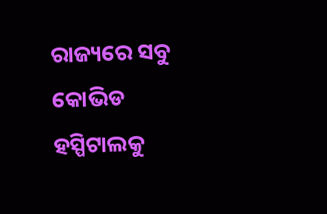ରାଜ୍ୟରେ ସବୁ କୋଭିଡ ହସ୍ପିଟାଲକୁ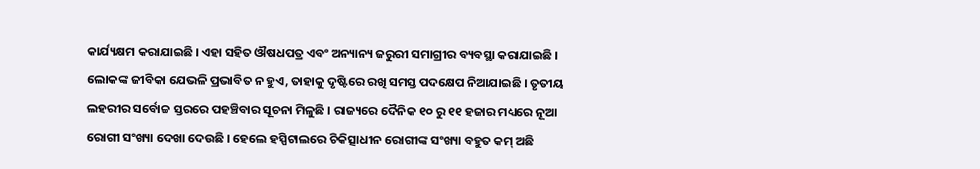କାର୍ଯ୍ୟକ୍ଷମ କରାଯାଇଛି । ଏହା ସହିତ ଔଷଧପତ୍ର ଏବଂ ଅନ୍ୟାନ୍ୟ ଜରୁରୀ ସମାଗ୍ରୀର ବ୍ୟବସ୍ଥା କରାଯାଇଛି । ଲୋକଙ୍କ ଜୀବିକା ଯେଭଳି ପ୍ରଭାବିତ ନ ହୁଏ, ତାହାକୁ ଦୃଷ୍ଟିରେ ରଖି ସମସ୍ତ ପଦକ୍ଷେପ ନିଆଯାଇଛି । ତୃତୀୟ ଲହରୀର ସର୍ବୋଚ୍ଚ ସ୍ତରରେ ପହଞ୍ଚିବାର ସୂଚନା ମିଳୁଛି । ରାଜ୍ୟରେ ଦୈନିକ ୧୦ ରୁ ୧୧ ହଜାର ମଧ୍ୟରେ ନୂଆ ରୋଗୀ ସଂଖ୍ୟା ଦେଖା ଦେଉଛି । ହେଲେ ହସ୍ପିଟାଲରେ ଚିକିତ୍ସାଧୀନ ରୋଗୀଙ୍କ ସଂଖ୍ୟା ବହୁତ କମ୍ ଅଛି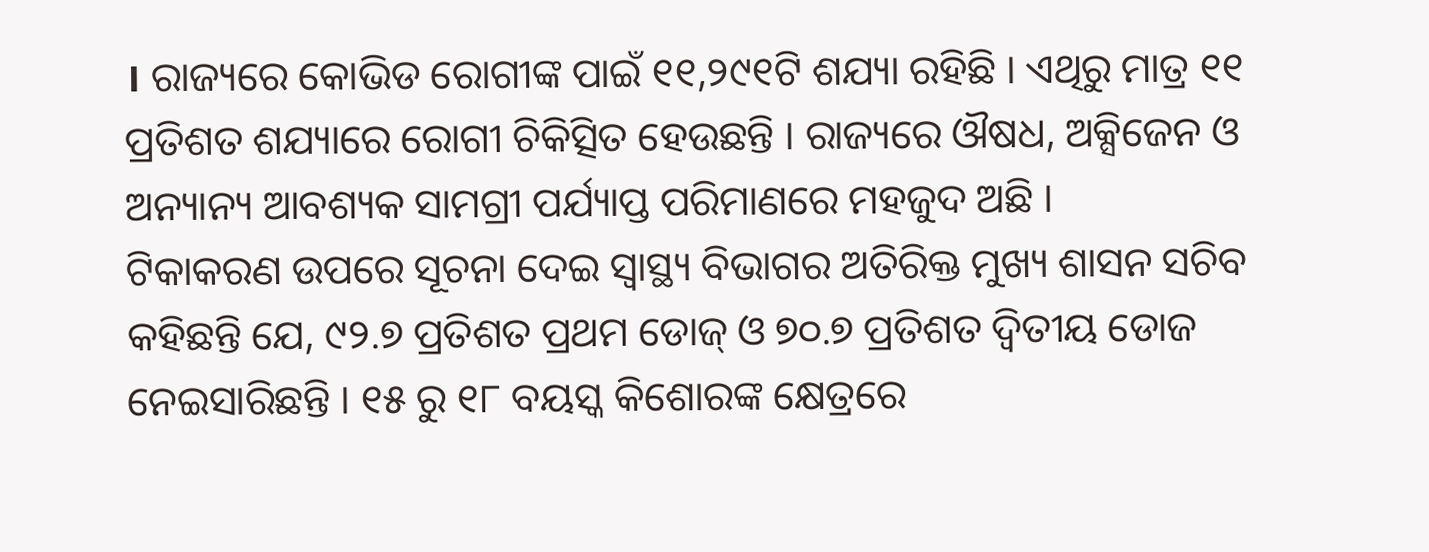। ରାଜ୍ୟରେ କୋଭିଡ ରୋଗୀଙ୍କ ପାଇଁ ୧୧,୨୯୧ଟି ଶଯ୍ୟା ରହିଛି । ଏଥିରୁ ମାତ୍ର ୧୧ ପ୍ରତିଶତ ଶଯ୍ୟାରେ ରୋଗୀ ଚିକିତ୍ସିତ ହେଉଛନ୍ତି । ରାଜ୍ୟରେ ଔଷଧ, ଅକ୍ସିଜେନ ଓ ଅନ୍ୟାନ୍ୟ ଆବଶ୍ୟକ ସାମଗ୍ରୀ ପର୍ଯ୍ୟାପ୍ତ ପରିମାଣରେ ମହଜୁଦ ଅଛି ।
ଟିକାକରଣ ଉପରେ ସୂଚନା ଦେଇ ସ୍ବାସ୍ଥ୍ୟ ବିଭାଗର ଅତିରିକ୍ତ ମୁଖ୍ୟ ଶାସନ ସଚିବ କହିଛନ୍ତି ଯେ, ୯୨.୭ ପ୍ରତିଶତ ପ୍ରଥମ ଡୋଜ୍ ଓ ୭୦.୭ ପ୍ରତିଶତ ଦ୍ବିତୀୟ ଡୋଜ ନେଇସାରିଛନ୍ତି । ୧୫ ରୁ ୧୮ ବୟସ୍କ କିଶୋରଙ୍କ କ୍ଷେତ୍ରରେ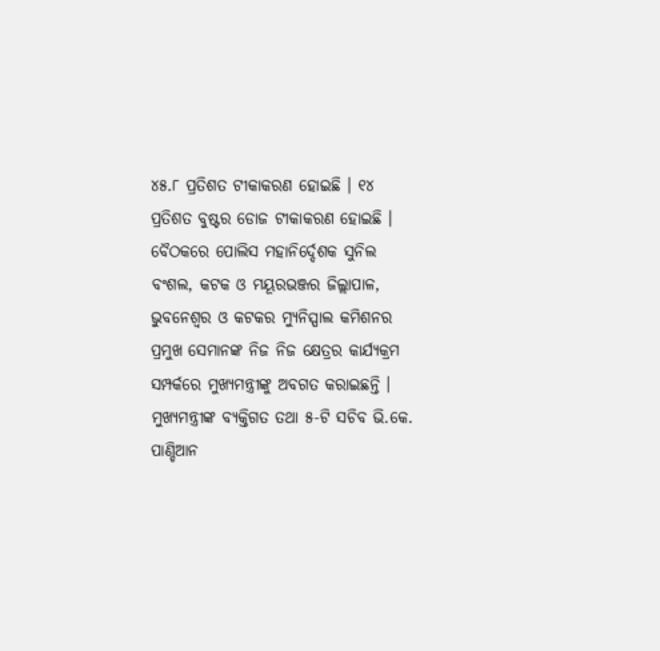୪୫.୮ ପ୍ରତିଶତ ଟୀକାକରଣ ହୋଇଛି । ୧୪ ପ୍ରତିଶତ ବୁଷ୍ଟର ଡୋଜ ଟୀକାକରଣ ହୋଇଛି । ବୈଠକରେ ପୋଲିସ ମହାନିର୍ଦ୍ଦେଶକ ସୁନିଲ ବଂଶଲ, କଟକ ଓ ମୟୂରଭଞ୍ଜର ଜିଲ୍ଲାପାଳ, ଭୁବନେଶ୍ବର ଓ କଟକର ମ୍ୟୁନିସ୍ପାଲ କମିଶନର ପ୍ରମୁଖ ସେମାନଙ୍କ ନିଜ ନିଜ କ୍ଷେତ୍ରର କାର୍ଯ୍ୟକ୍ରମ ସମ୍ପର୍କରେ ମୁଖ୍ୟମନ୍ତ୍ରୀଙ୍କୁ ଅବଗତ କରାଇଛନ୍ତି । ମୁଖ୍ୟମନ୍ତ୍ରୀଙ୍କ ବ୍ୟକ୍ତିଗତ ତଥା ୫-ଟି ସଚିବ ଭି.କେ. ପାଣ୍ଡିଆନ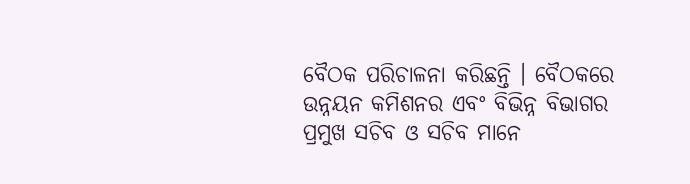ବୈଠକ ପରିଚାଳନା କରିଛନ୍ତି । ବୈଠକରେ ଉନ୍ନୟନ କମିଶନର ଏବଂ ବିଭିନ୍ନ ବିଭାଗର ପ୍ରମୁଖ ସଚିବ ଓ ସଚିବ ମାନେ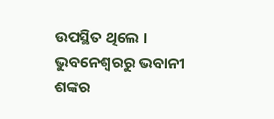ଉପସ୍ଥିତ ଥିଲେ ।
ଭୁବନେଶ୍ବରରୁ ଭବାନୀ ଶଙ୍କର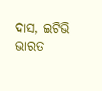ଦାସ, ଇଟିଭି ଭାରତ